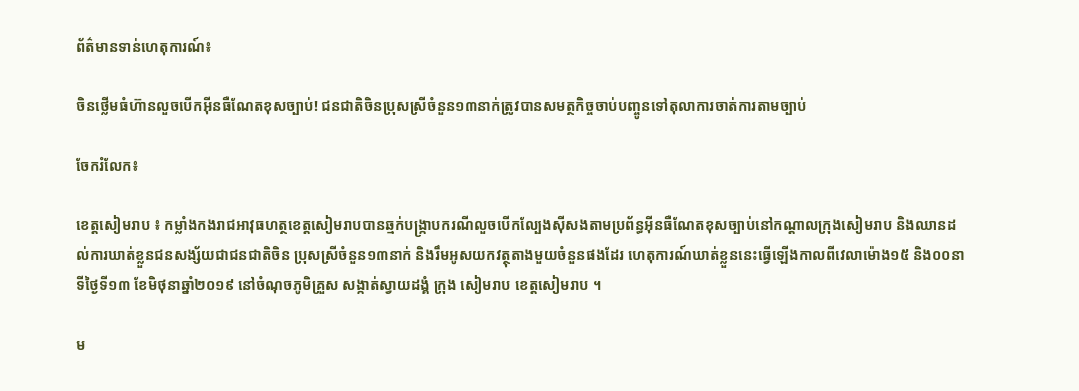ព័ត៌មានទាន់ហេតុការណ៍៖

ចិនថ្លើមធំហ៊ានលួចបើកអ៊ីនធឺណែតខុសច្បាប់! ជនជាតិចិនប្រុសស្រីចំនួន១៣នាក់ត្រូវបានសមត្ថកិច្ចចាប់បញ្ចូនទៅតុលាការចាត់ការតាមច្បាប់

ចែករំលែក៖

ខេត្តសៀមរាប ៖ កម្លាំងកងរាជអាវុធហត្ថខេត្តសៀមរាបបានឆ្មក់បង្ក្រាបករណីលួចបើកល្បែងស៊ីសងតាមប្រព័ន្ធអ៊ីនធឺណែតខុសច្បាប់នៅកណ្តាលក្រុងសៀមរាប និងឈានដល់ការឃាត់ខ្លួនជនសង្ស័យជាជនជាតិចិន ប្រុសស្រីចំនួន១៣នាក់ និងរឹមអូសយកវត្ថុតាងមួយចំនួនផងដែរ ហេតុការណ៍ឃាត់ខ្លួននេះធ្វើឡើងកាលពីវេលាម៉ោង១៥ និង០០នាទីថ្ងៃទី១៣ ខែមិថុនាឆ្នាំ២០១៩ នៅចំណុចភូមិគ្រួស សង្កាត់ស្វាយដង្គំ ក្រុង សៀមរាប ខេត្តសៀមរាប ។

ម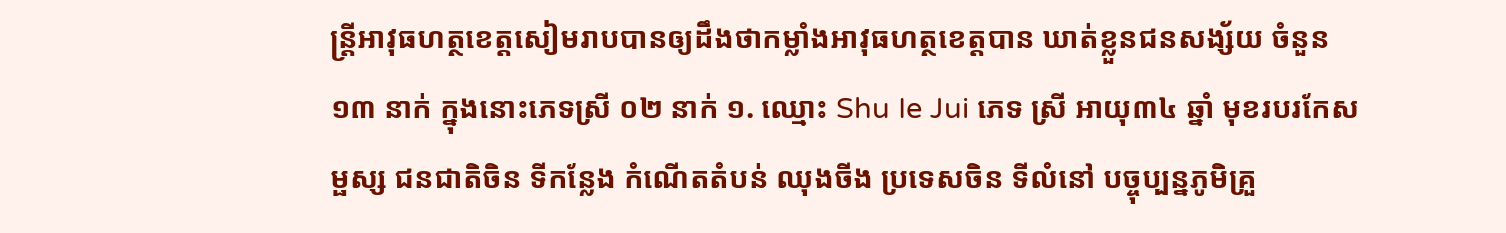ន្ត្រីអាវុធហត្ថខេត្តសៀមរាបបានឲ្យដឹងថាកម្លាំងអាវុធហត្ថខេត្តបាន ឃាត់ខ្លួនជនសង្ស័យ ចំនួន ១៣ នាក់ ក្នុងនោះភេទស្រី ០២ នាក់ ១. ឈ្មោះ Shu Ie Jui ភេទ ស្រី អាយុ៣៤ ឆ្នាំ មុខរបរកែសម្ផស្ស ជនជាតិចិន ទីកន្លែង កំណើតតំបន់ ឈុងចីង ប្រទេសចិន ទីលំនៅ បច្ចុប្បន្នភូមិគ្រួ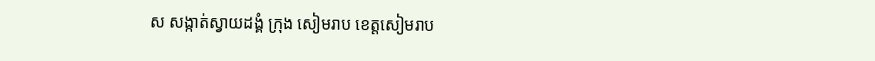ស សង្កាត់ស្វាយដង្គំ ក្រុង សៀមរាប ខេត្តសៀមរាប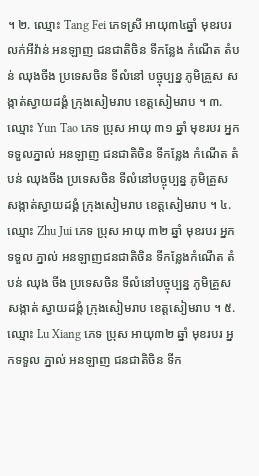។ ២. ឈ្មោះ Tang Fei ភេទស្រី អាយុ៣៤ឆ្នាំ មុខរបរលក់អីវ៉ាន់ អនឡាញ ជនជាតិចិន ទីកន្លែង កំណើត តំបន់ ឈុងចីង ប្រទេសចិន ទីលំនៅ បច្ចុប្បន្ន ភូមិគ្រួស សង្កាត់ស្វាយដង្គំ ក្រុងសៀមរាប ខេត្តសៀមរាប ។ ៣. ឈ្មោះ Yun Tao ភេទ ប្រុស អាយុ ៣១ ឆ្នាំ មុខរបរ អ្នកទទួលភ្នាល់ អនឡាញ ជនជាតិចិន ទីកន្លែង កំណើត តំបន់ ឈុងចីង ប្រទេសចិន ទីលំនៅបច្ចុប្បន្ន ភូមិគ្រួស សង្កាត់ស្វាយដង្គំ ក្រុងសៀមរាប ខេត្តសៀមរាប ។ ៤. ឈ្មោះ Zhu Jui ភេទ ប្រុស អាយុ ៣២ ឆ្នាំ មុខរបរ អ្នកទទួល ភ្នាល់ អនឡាញជនជាតិចិន ទីកន្លែងកំណើត តំបន់ ឈុង ចីង ប្រទេសចិន ទីលំនៅបច្ចុប្បន្ន ភូមិគ្រួស សង្កាត់ ស្វាយដង្គំ ក្រុងសៀមរាប ខេត្តសៀមរាប ។ ៥. ឈ្មោះ Lu Xiang ភេទ ប្រុស អាយុ៣២ ឆ្នាំ មុខរបរ អ្នកទទួល ភ្នាល់ អនឡាញ ជនជាតិចិន ទីក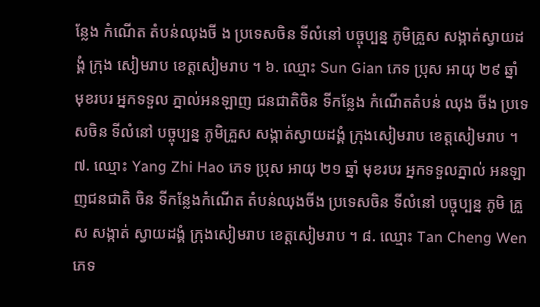ន្លែង កំណើត តំបន់ឈុងចី ង ប្រទេសចិន ទីលំនៅ បច្ចុប្បន្ន ភូមិគ្រួស សង្កាត់ស្វាយដង្គំ ក្រុង សៀមរាប ខេត្តសៀមរាប ។ ៦. ឈ្មោះ Sun Gian ភេទ ប្រុស អាយុ ២៩ ឆ្នាំ មុខរបរ អ្នកទទួល ភ្នាល់អនឡាញ ជនជាតិចិន ទីកន្លែង កំណើតតំបន់ ឈុង ចីង ប្រទេសចិន ទីលំនៅ បច្ចុប្បន្ន ភូមិគ្រួស សង្កាត់ស្វាយដង្គំ ក្រុងសៀមរាប ខេត្តសៀមរាប ។ ៧. ឈ្មោះ Yang Zhi Hao ភេទ ប្រុស អាយុ ២១ ឆ្នាំ មុខរបរ អ្នកទទួលភ្នាល់ អនឡាញជនជាតិ ចិន ទីកន្លែងកំណើត តំបន់ឈុងចីង ប្រទេសចិន ទីលំនៅ បច្ចុប្បន្ន ភូមិ គ្រួស សង្កាត់ ស្វាយដង្គំ ក្រុងសៀមរាប ខេត្តសៀមរាប ។ ៨. ឈ្មោះ Tan Cheng Wen ភេទ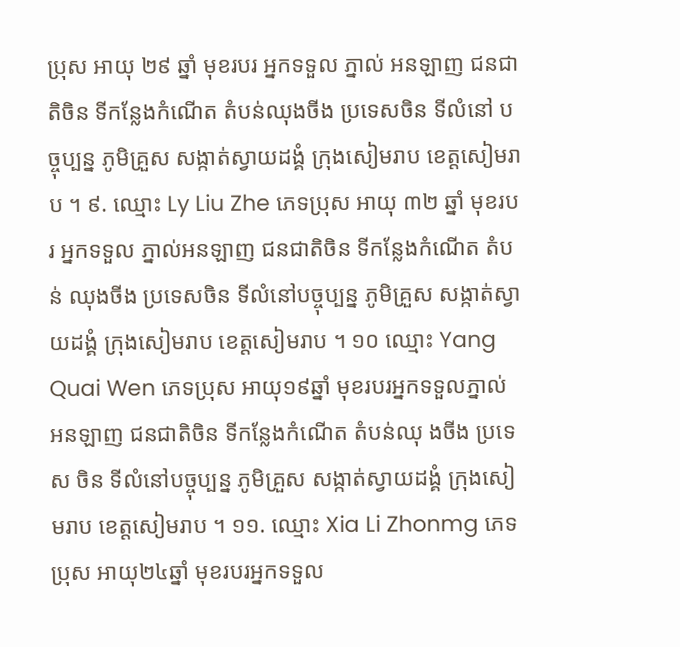ប្រុស អាយុ ២៩ ឆ្នាំ មុខរបរ អ្នកទទួល ភ្នាល់ អនឡាញ ជនជាតិចិន ទីកន្លែងកំណើត តំបន់ឈុងចីង ប្រទេសចិន ទីលំនៅ បច្ចុប្បន្ន ភូមិគ្រួស សង្កាត់ស្វាយដង្គំ ក្រុងសៀមរាប ខេត្តសៀមរាប ។ ៩. ឈ្មោះ Ly Liu Zhe ភេទប្រុស អាយុ ៣២ ឆ្នាំ មុខរបរ អ្នកទទួល ភ្នាល់អនឡាញ ជនជាតិចិន ទីកន្លែងកំណើត តំបន់ ឈុងចីង ប្រទេសចិន ទីលំនៅបច្ចុប្បន្ន ភូមិគ្រួស សង្កាត់ស្វាយដង្គំ ក្រុងសៀមរាប ខេត្តសៀមរាប ។ ១០ ឈ្មោះ Yang Quai Wen ភេទប្រុស អាយុ១៩ឆ្នាំ មុខរបរអ្នកទទួលភ្នាល់ អនឡាញ ជនជាតិចិន ទីកន្លែងកំណើត តំបន់ឈុ ងចីង ប្រទេស ចិន ទីលំនៅបច្ចុប្បន្ន ភូមិគ្រួស សង្កាត់ស្វាយដង្គំ ក្រុងសៀមរាប ខេត្តសៀមរាប ។ ១១. ឈ្មោះ Xia Li Zhonmg ភេទប្រុស អាយុ២៤ឆ្នាំ មុខរបរអ្នកទទួល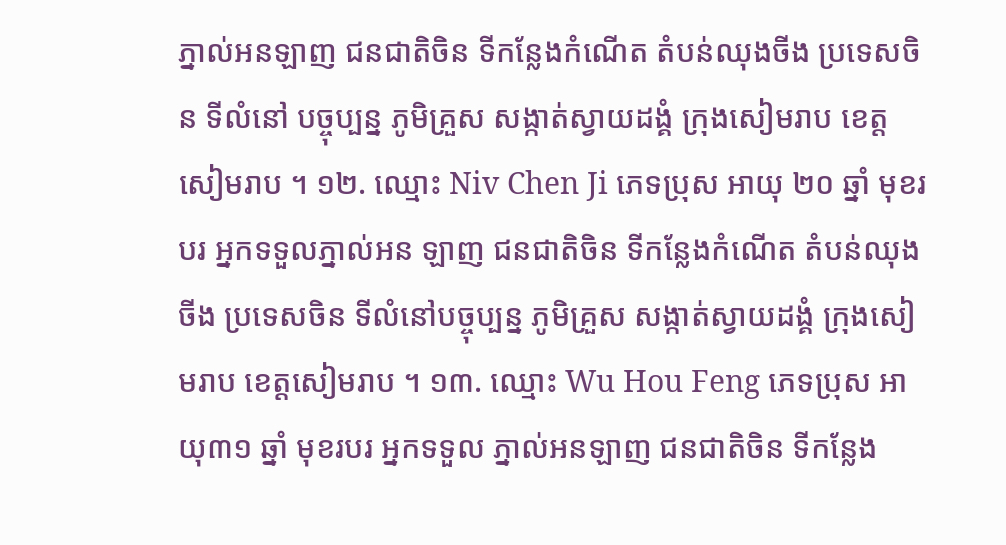ភ្នាល់អនឡាញ ជនជាតិចិន ទីកន្លែងកំណើត តំបន់ឈុងចីង ប្រទេសចិន ទីលំនៅ បច្ចុប្បន្ន ភូមិគ្រួស សង្កាត់ស្វាយដង្គំ ក្រុងសៀមរាប ខេត្តសៀមរាប ។ ១២. ឈ្មោះ Niv Chen Ji ភេទប្រុស អាយុ ២០ ឆ្នាំ មុខរបរ អ្នកទទួលភ្នាល់អន ឡាញ ជនជាតិចិន ទីកន្លែងកំណើត តំបន់ឈុងចីង ប្រទេសចិន ទីលំនៅបច្ចុប្បន្ន ភូមិគ្រួស សង្កាត់ស្វាយដង្គំ ក្រុងសៀមរាប ខេត្តសៀមរាប ។ ១៣. ឈ្មោះ Wu Hou Feng ភេទប្រុស អាយុ៣១ ឆ្នាំ មុខរបរ អ្នកទទួល ភ្នាល់អនឡាញ ជនជាតិចិន ទីកន្លែង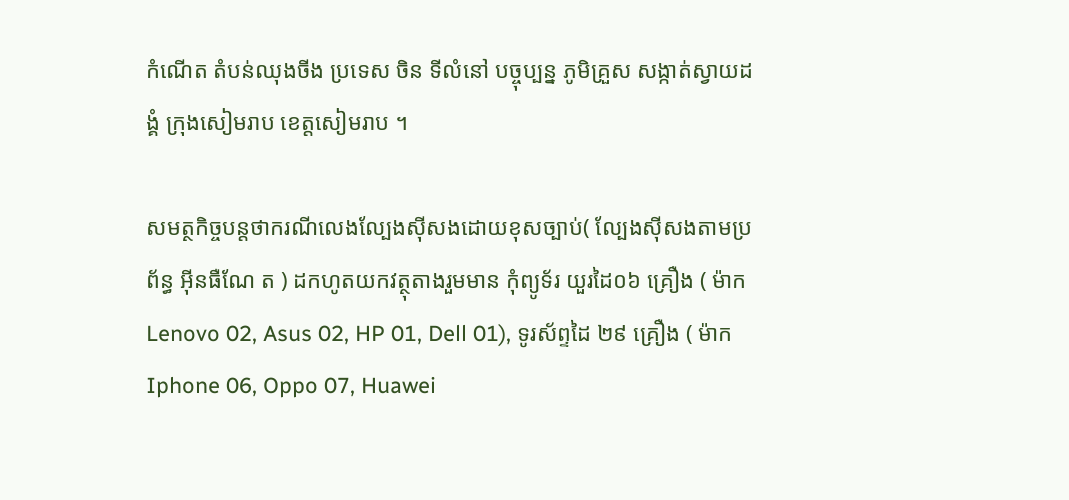កំណើត តំបន់ឈុងចីង ប្រទេស ចិន ទីលំនៅ បច្ចុប្បន្ន ភូមិគ្រួស សង្កាត់ស្វាយដង្គំ ក្រុងសៀមរាប ខេត្តសៀមរាប ។

សមត្ថកិច្ចបន្តថាករណីលេងល្បែងស៊ីសងដោយខុសច្បាប់( ល្បែងស៊ីសងតាមប្រព័ន្ធ អ៊ីនធឺណែ ត ) ដកហូតយកវត្ថុតាងរួមមាន កុំព្យូទ័រ យួរដៃ០៦ គ្រឿង ( ម៉ាក Lenovo 02, Asus 02, HP 01, Dell 01), ទូរស័ព្ទដៃ ២៩ គ្រឿង ( ម៉ាក Iphone 06, Oppo 07, Huawei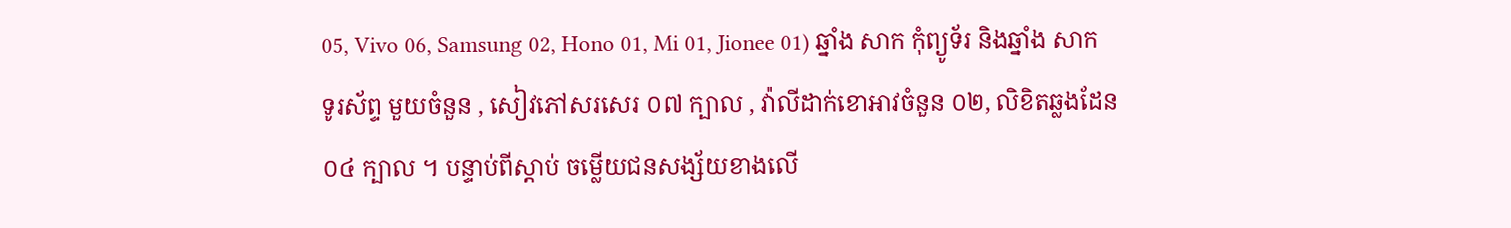05, Vivo 06, Samsung 02, Hono 01, Mi 01, Jionee 01) ឆ្នាំង សាក កុំព្យូទ័រ និងឆ្នាំង សាក ទូរស័ព្ទ មួយចំនួន , សៀវភៅសរសេរ ០៧ ក្បាល , វ៉ាលីដាក់ខោអាវចំនួន ០២, លិខិតឆ្លងដែន ០៤ ក្បាល ។ បន្ទាប់ពីស្តាប់ ចម្លើយជនសង្ស័យខាងលើ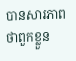បានសារភាពថាពួកខ្លួន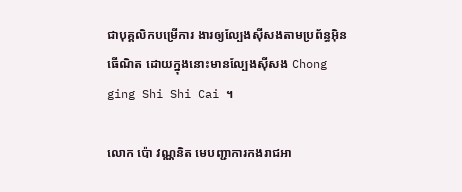ជាបុគ្គលិកបម្រើការ ងារឲ្យល្បែងស៊ីសងតាមប្រព័ន្ធអ៊ិនធើណិត ដោយក្នុងនោះមានល្បែងស៊ីសង Chong ging Shi Shi Cai ។

លោក ប៉ោ វណ្ណនិត មេបញ្ជាការកងរាជអា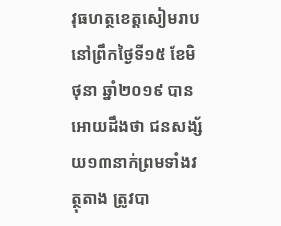វុធហត្ថខេត្តសៀមរាបនៅព្រឹកថ្ងៃទី១៥ ខែមិថុនា ឆ្នាំ២០១៩ បានអោយដឹងថា ជនសង្ស័យ១៣នាក់ព្រមទាំងវត្ថុតាង ត្រូវបា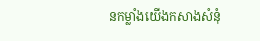នកម្លាំងយើងកសាងសំនុំ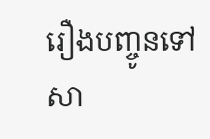រឿងបញ្ចូនទៅសា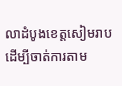លាដំបូងខេត្តសៀមរាបដើម្បីចាត់ការតាម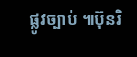ផ្លូវច្បាប់ ៕ប៊ុនរិ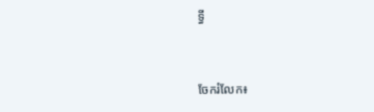ទ្ធី


ចែករំលែក៖